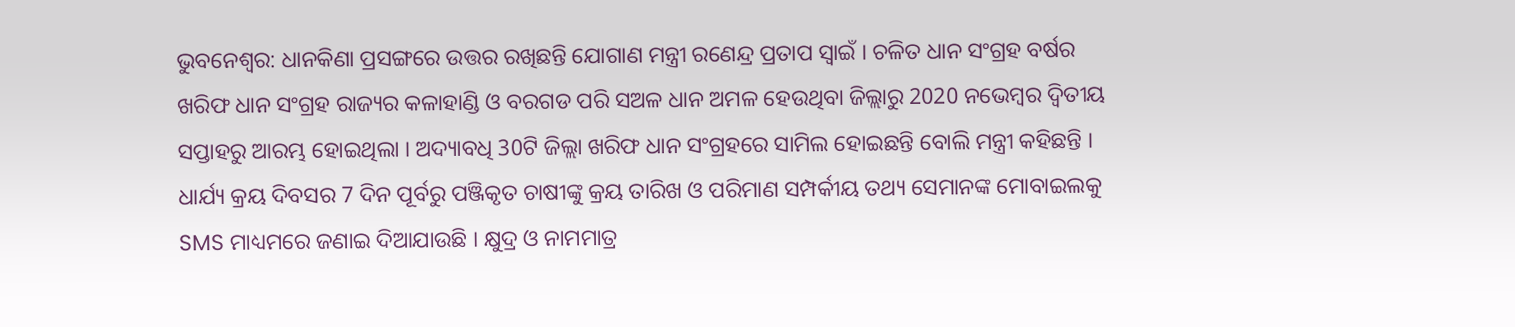ଭୁବନେଶ୍ବର: ଧାନକିଣା ପ୍ରସଙ୍ଗରେ ଉତ୍ତର ରଖିଛନ୍ତି ଯୋଗାଣ ମନ୍ତ୍ରୀ ରଣେନ୍ଦ୍ର ପ୍ରତାପ ସ୍ବାଇଁ । ଚଳିତ ଧାନ ସଂଗ୍ରହ ବର୍ଷର ଖରିଫ ଧାନ ସଂଗ୍ରହ ରାଜ୍ୟର କଳାହାଣ୍ଡି ଓ ବରଗଡ ପରି ସଅଳ ଧାନ ଅମଳ ହେଉଥିବା ଜିଲ୍ଲାରୁ 2020 ନଭେମ୍ବର ଦ୍ବିତୀୟ ସପ୍ତାହରୁ ଆରମ୍ଭ ହୋଇଥିଲା । ଅଦ୍ୟାବଧି 30ଟି ଜିଲ୍ଲା ଖରିଫ ଧାନ ସଂଗ୍ରହରେ ସାମିଲ ହୋଇଛନ୍ତି ବୋଲି ମନ୍ତ୍ରୀ କହିଛନ୍ତି ।
ଧାର୍ଯ୍ୟ କ୍ରୟ ଦିବସର 7 ଦିନ ପୂର୍ବରୁ ପଞ୍ଜିକୃତ ଚାଷୀଙ୍କୁ କ୍ରୟ ତାରିଖ ଓ ପରିମାଣ ସମ୍ପର୍କୀୟ ତଥ୍ୟ ସେମାନଙ୍କ ମୋବାଇଲକୁ SMS ମାଧ୍ୟମରେ ଜଣାଇ ଦିଆଯାଉଛି । କ୍ଷୁଦ୍ର ଓ ନାମମାତ୍ର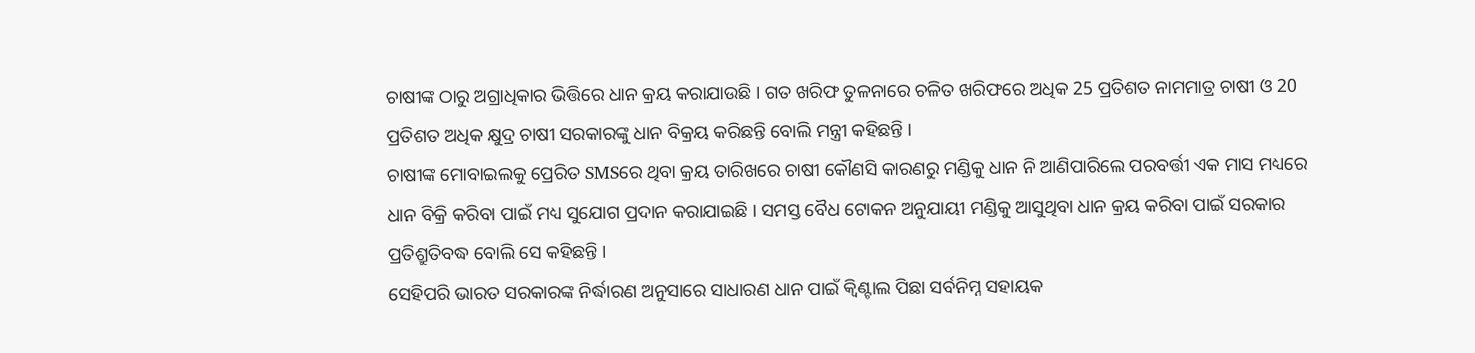ଚାଷୀଙ୍କ ଠାରୁ ଅଗ୍ରାଧିକାର ଭିତ୍ତିରେ ଧାନ କ୍ରୟ କରାଯାଉଛି । ଗତ ଖରିଫ ତୁଳନାରେ ଚଳିତ ଖରିଫରେ ଅଧିକ 25 ପ୍ରତିଶତ ନାମମାତ୍ର ଚାଷୀ ଓ 20 ପ୍ରତିଶତ ଅଧିକ କ୍ଷୁଦ୍ର ଚାଷୀ ସରକାରଙ୍କୁ ଧାନ ବିକ୍ରୟ କରିଛନ୍ତି ବୋଲି ମନ୍ତ୍ରୀ କହିଛନ୍ତି ।
ଚାଷୀଙ୍କ ମୋବାଇଲକୁ ପ୍ରେରିତ SMSରେ ଥିବା କ୍ରୟ ତାରିଖରେ ଚାଷୀ କୌଣସି କାରଣରୁ ମଣ୍ଡିକୁ ଧାନ ନି ଆଣିପାରିଲେ ପରବର୍ତ୍ତୀ ଏକ ମାସ ମଧ୍ୟରେ ଧାନ ବିକ୍ରି କରିବା ପାଇଁ ମଧ୍ୟ ସୁଯୋଗ ପ୍ରଦାନ କରାଯାଇଛି । ସମସ୍ତ ବୈଧ ଟୋକନ ଅନୁଯାୟୀ ମଣ୍ଡିକୁ ଆସୁଥିବା ଧାନ କ୍ରୟ କରିବା ପାଇଁ ସରକାର ପ୍ରତିଶ୍ରୁତିବଦ୍ଧ ବୋଲି ସେ କହିଛନ୍ତି ।
ସେହିପରି ଭାରତ ସରକାରଙ୍କ ନିର୍ଦ୍ଧାରଣ ଅନୁସାରେ ସାଧାରଣ ଧାନ ପାଇଁ କ୍ବିଣ୍ଟାଲ ପିଛା ସର୍ବନିମ୍ନ ସହାୟକ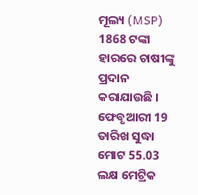ମୂଲ୍ୟ (MSP) 1868 ଟଙ୍କା ହାରରେ ଚାଷୀଙ୍କୁ ପ୍ରଦାନ କରାଯାଉଛି । ଫେବୃଆରୀ 19 ତାରିଖ ସୁଦ୍ଧା ମୋଟ 55.03 ଲକ୍ଷ ମେଟ୍ରିକ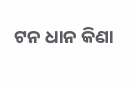ଟନ ଧାନ କିଣା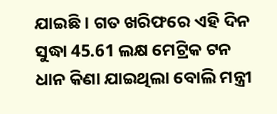ଯାଇଛି । ଗତ ଖରିଫରେ ଏହି ଦିନ ସୁଦ୍ଧା 45.61 ଲକ୍ଷ ମେଟ୍ରିକ ଟନ ଧାନ କିଣା ଯାଇଥିଲା ବୋଲି ମନ୍ତ୍ରୀ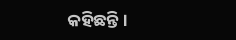କହିଛନ୍ତି ।